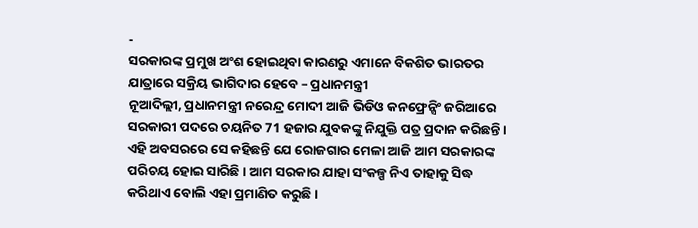-
ସରକାରଙ୍କ ପ୍ରମୁଖ ଅଂଶ ହୋଇଥିବା କାରଣରୁ ଏମାନେ ବିକଶିତ ଭାରତର ଯାତ୍ରାରେ ସକ୍ରିୟ ଭାଗିଦାର ହେବେ – ପ୍ରଧାନମନ୍ତ୍ରୀ
ନୂଆଦିଲ୍ଲୀ, ପ୍ରଧାନମନ୍ତ୍ରୀ ନରେନ୍ଦ୍ର ମୋଦୀ ଆଜି ଭିଡିଓ କନଫ୍ରେନ୍ସିଂ ଜରିଆରେ ସରକାରୀ ପଦରେ ଚୟନିତ 71 ହଜାର ଯୁବକଙ୍କୁ ନିଯୁକ୍ତି ପତ୍ର ପ୍ରଦାନ କରିଛନ୍ତି।
ଏହି ଅବସରରେ ସେ କହିଛନ୍ତି ଯେ ରୋଜଗାର ମେଳା ଆଜି ଆମ ସରକାରଙ୍କ ପରିଚୟ ହୋଇ ସାରିଛି । ଆମ ସରକାର ଯାହା ସଂକଳ୍ପ ନିଏ ତାହାକୁ ସିଦ୍ଧ କରିଥାଏ ବୋଲି ଏହା ପ୍ରମାଣିତ କରୁଛି ।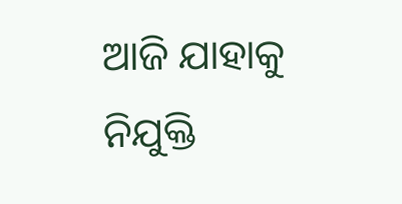ଆଜି ଯାହାକୁ ନିଯୁକ୍ତି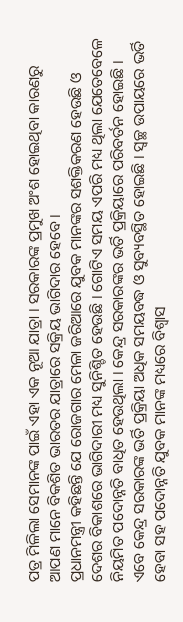ପତ୍ର ମିଳିଲା ସେମାନଙ୍କ ପାଇଁ ଏହା ଏକ ନୂଆ ଯାତ୍ରା । ସରକାରଙ୍କ ପ୍ରମୁଖ ଅଂଶ ହୋଇଥିବା କାରଣରୁ ଆପଣ ମାନେ ବିକଶିତ ଭାରତର ଯାତ୍ରାରେ ସକ୍ରିୟ ଭାଗିଦାର ହେବେ ।
ପ୍ରଧାନମନ୍ତ୍ରୀ କହିଛନ୍ତି ଯେ ରୋଜଗାର ମେଳା ଜରିଆରେ ଯୁବକ ମାନଙ୍କର ସଶକ୍ତିକରଣ ହେଉଛି ଓ ଦେଶର ବିକାଶରେ ଭାଗିଦାରୀ ମଧ୍ୟ ସୁନିଶ୍ଚିତ ହେଉଛି । ଗୋଟିଏ ସମୟ ଏପରି ମଧ୍ୟ ଥିଲା ଯେତେବେଳେ ନିୟମିତ ପଦୋନ୍ନତି ବାଧିତ ହେଉଥିଲା । କେନ୍ଦ୍ର ସରକାରଙ୍କର ଭର୍ତି ପ୍ରକ୍ରିୟାରେ ପରିବର୍ତନ ହୋଇଛି । ଏବେ କେନ୍ଦ୍ର ସରକାରଙ୍କ ଭର୍ତି ପ୍ରକ୍ରିୟା ଅଧିକ ସମୟବଦ୍ଧ ଓ ସୁବ୍ୟବସ୍ଥିତ ହୋଇଛି । ସ୍ୱଚ୍ଛ ଉପାୟରେ ଭର୍ତି ହେବା ସହ ପଦୋନ୍ନତି ଯୁବକ ମାନଙ୍କ ମଧ୍ୟରେ ବିଶ୍ୱାସ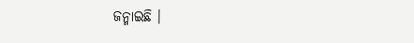ଜନ୍ମାଇଛି ।